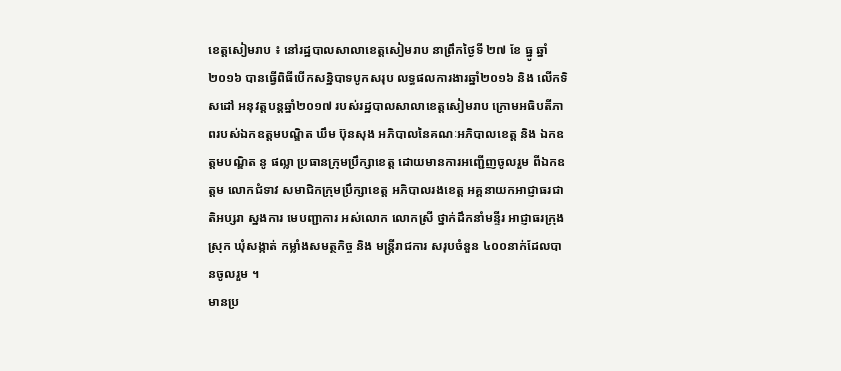ខេត្តសៀមរាប ៖ នៅរដ្ឋបាលសាលាខេត្តសៀមរាប នាព្រឹកថ្ងៃទី ២៧ ខែ ធ្នូ ឆ្នាំ២០១៦ បានធ្វើពិធីបើកសន្និបាទបូកសរុប លទ្ធផលការងារឆ្នាំ២០១៦ និង លើកទិសដៅ អនុវត្តបន្តឆ្នាំ២០១៧ របស់រដ្ឋបាលសាលាខេត្តសៀមរាប ក្រោមអធិបតីភាពរបស់ឯកឧត្តមបណ្ឌិត ឃឹម ប៊ុនសុង អភិបាលនៃគណៈអភិបាលខេត្ត និង ឯកឧត្តមបណ្ឌិត នូ ផល្លា ប្រធានក្រុមប្រឹក្សាខេត្ត ដោយមានការអញ្ជើញចូលរួម ពីឯកឧត្តម លោកជំទាវ សមាជិកក្រុមប្រឹក្សាខេត្ត អភិបាលរងខេត្ត អគ្គនាយកអាជ្ញាធរជាតិអប្សរា ស្នងការ មេបញ្ជាការ អស់លោក លោកស្រី ថ្នាក់ដឹកនាំមន្ទីរ អាជ្ញាធរក្រុង ស្រុក ឃុំសង្កាត់ កម្លាំងសមត្ថកិច្ច និង មន្ត្រីរាជការ សរុបចំនួន ៤០០នាក់ដែលបានចូលរួម ។
មានប្រ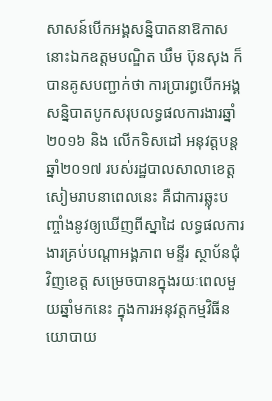សាសន៍បើកអង្គសន្និបាតនាឱកាសនោះឯកឧត្តមបណ្ឌិត ឃឹម ប៊ុនសុង ក៏បានគូសបញ្ជាក់ថា ការប្រារព្ធបើកអង្គសន្និបាតបូកសរុបលទ្ធផលការងារឆ្នាំ២០១៦ និង លើកទិសដៅ អនុវត្តបន្តឆ្នាំ២០១៧ របស់រដ្ឋបាលសាលាខេត្តសៀមរាបនាពេលនេះ គឺជាការឆ្លុះបញ្ចាំងនូវឲ្យឃើញពីស្នាដៃ លទ្ធផលការងារគ្រប់បណ្តាអង្គភាព មន្ទីរ ស្ថាប័នជុំវិញខេត្ត សម្រេចបានក្នុងរយៈពេលមួយឆ្នាំមកនេះ ក្នុងការអនុវត្តកម្មវិធីនយោបាយ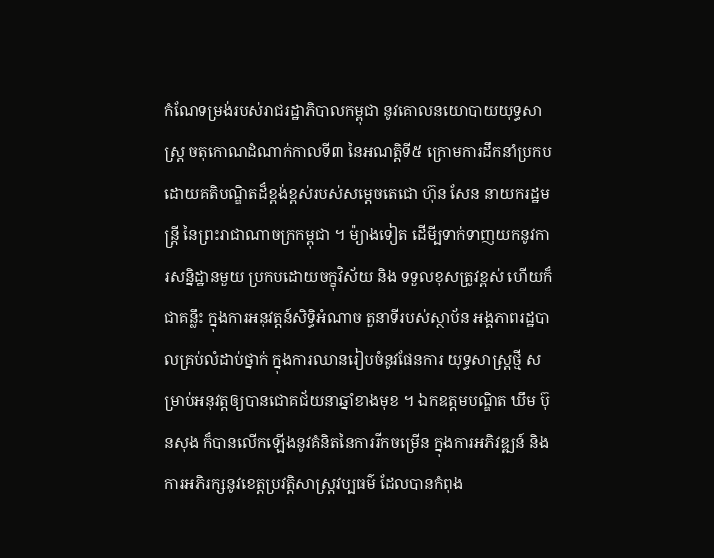កំណែទម្រង់របស់រាជរដ្ឋាភិបាលកម្ពុជា នូវគោលនយោបាយយុទ្ធសាស្រ្ត ចតុកោណដំណាក់កាលទី៣ នៃអណត្តិទី៥ ក្រោមការដឹកនាំប្រកប ដោយគតិបណ្ឌិតដ៏ខ្ពង់ខ្ពស់របស់សម្តេចតេជោ ហ៊ុន សែន នាយករដ្ឋមន្រ្តី នៃព្រះរាជាណាចក្រកម្ពុជា ។ ម៉្យាងទៀត ដើមី្បទាក់ទាញយកនូវការសន្និដ្ឋានមួយ ប្រកបដោយចក្ខុវិស័យ និង ទទួលខុសត្រូវខ្ពស់ ហើយក៏ជាគន្លឹះ ក្នុងការអនុវត្តន៍សិទ្ធិអំណាច តួនាទីរបស់ស្ថាប័ន អង្គភាពរដ្ឋបាលគ្រប់លំដាប់ថ្នាក់ ក្នុងការឈានរៀបចំនូវផែនការ យុទ្ធសាស្ត្រថ្មី សម្រាប់អនុវត្តឲ្យបានជោគជ័យនាឆ្នាំខាងមុខ ។ ឯកឧត្តមបណ្ឌិត ឃឹម ប៊ុនសុង ក៏បានលើកឡើងនូវគំនិតនៃការរីកចម្រើន ក្នុងការអភិវឌ្ឍន៍ និង ការអភិរក្សនូវខេត្តប្រវត្តិសាស្រ្តវប្បធម៌ ដែលបានកំពុង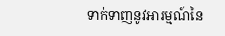ទាក់ទាញនូវអារម្មណ៍នៃ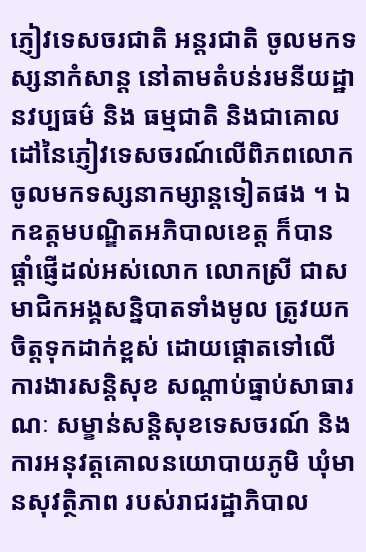ភ្ញៀវទេសចរជាតិ អន្តរជាតិ ចូលមកទស្សនាកំសាន្ត នៅតាមតំបន់រមនីយដ្ឋានវប្បធម៌ និង ធម្មជាតិ និងជាគោលដៅនៃភ្ញៀវទេសចរណ៍លើពិភពលោក ចូលមកទស្សនាកម្សាន្តទៀតផង ។ ឯកឧត្តមបណ្ឌិតអភិបាលខេត្ត ក៏បានផ្តាំផ្ញើដល់អស់លោក លោកស្រី ជាសមាជិកអង្គសន្និបាតទាំងមូល ត្រូវយកចិត្តទុកដាក់ខ្ពស់ ដោយផ្តោតទៅលើការងារសន្តិសុខ សណ្តាប់ធ្នាប់សាធារណៈ សម្ខាន់សន្តិសុខទេសចរណ៍ និង ការអនុវត្តគោលនយោបាយភូមិ ឃុំមានសុវត្ថិភាព របស់រាជរដ្ឋាភិបាល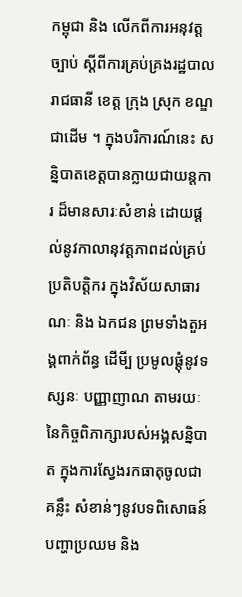កម្ពុជា និង លើកពីការអនុវត្តច្បាប់ ស្តីពីការគ្រប់គ្រងរដ្ឋបាលរាជធានី ខេត្ត ក្រុង ស្រុក ខណ្ឌជាដើម ។ ក្នុងបរិការណ៍នេះ សន្និបាតខេត្តបានក្លាយជាយន្តការ ដ៏មានសារៈសំខាន់ ដោយផ្តល់នូវកាលានុវត្តភាពដល់គ្រប់ប្រតិបត្តិករ ក្នុងវិស័យសាធារណៈ និង ឯកជន ព្រមទាំងតួអង្គពាក់ព័ន្ធ ដើមី្ប ប្រមូលផ្តុំនូវទស្សនៈ បញ្ញាញាណ តាមរយៈនៃកិច្ចពិភាក្សារបស់អង្គសន្និបាត ក្នុងការស្វែងរកធាតុចូលជាគន្លឹះ សំខាន់ៗនូវបទពិសោធន៍ បញ្ហាប្រឈម និង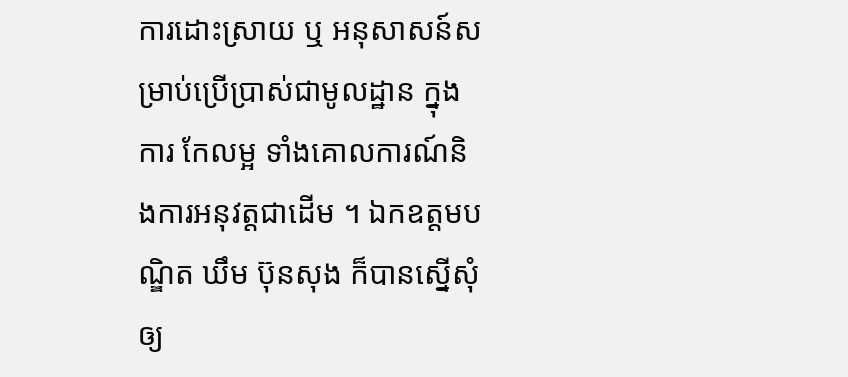ការដោះស្រាយ ឬ អនុសាសន៍សម្រាប់ប្រើប្រាស់ជាមូលដ្ឋាន ក្នុងការ កែលម្អ ទាំងគោលការណ៍និងការអនុវត្តជាដើម ។ ឯកឧត្តមបណ្ឌិត ឃឹម ប៊ុនសុង ក៏បានស្នើសុំឲ្យ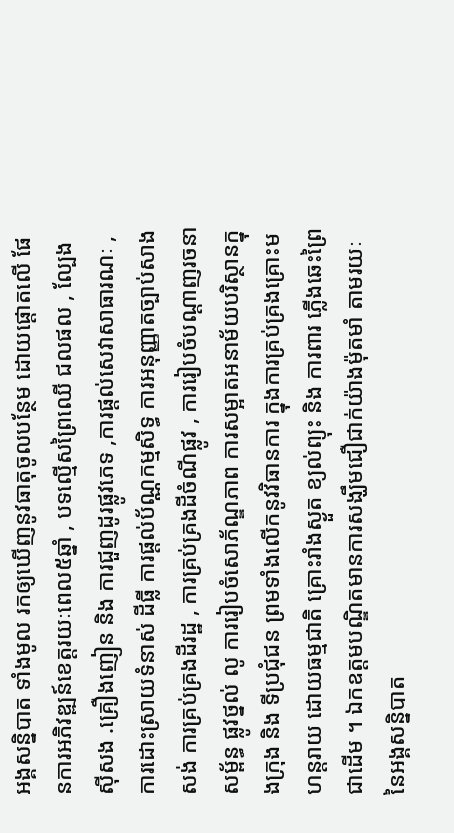អង្គសន្និបាត ទាំងមូល រកឲ្យឃើញនូវធាតុចូលបន្ថែម ដោយផ្តោតលើ ផែនការអភិវឌ្ឍន៍ខេត្តរយៈពេល៥ឆ្នាំ , បទល្មើសព្រៃឈើ ជលផល , ល្បែងស៊ីសង .គ្រឿងញៀន និង ការជួញដូរផ្លូវភេទ ,ការផ្តល់សេវាសាធារណៈ , ការដោះស្រាយទំនាស់ ដីធ្លី ការផ្តល់ប័ណ្ណកម្មសិទ្ធ ការអនុញ្ញាតច្បាប់សាងសង់ ការគ្រប់គ្រងដីរដ្ឋ , ការគ្រប់គ្រងដីចំណីផ្លូវ , ការរៀបចំបណ្តាញរចនាសម្ព័ន្ធ ផ្លូវថ្នល់ លូ ការរៀបចំសោភ័ណ្ឌភាព ការសម្អាតអនាម័យបរិស្ថានក្នុងក្រុង និង ទីប្រជុំជន ព្រមទាំងលើកនូវវិធានការ ក្នុងការគ្រប់គ្រងគ្រោះមហន្តរាយ ដោយធម្មជាតិ គ្រោះរាំងស្ងួត ខ្យល់ព្យុះ និង ការពារ ភ្លើងឆេះព្រៃជាដើម ។ ឯកឧត្តមបណ្ឌិតមានការសង្ឃឹមជឿជាក់យ៉ាងម៉ុតមាំ តាមរយៈនៃអង្គសន្និបាត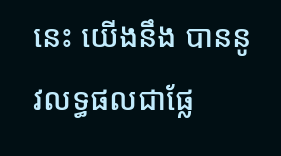នេះ យើងនឹង បាននូវលទ្ធផលជាផ្លែ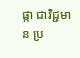ផ្កា ជាវិជ្ជមាន ប្រ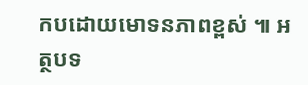កបដោយមោទនភាពខ្ពស់ ៕ អត្ថបទ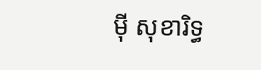ម៉ី សុខារិទ្ធ